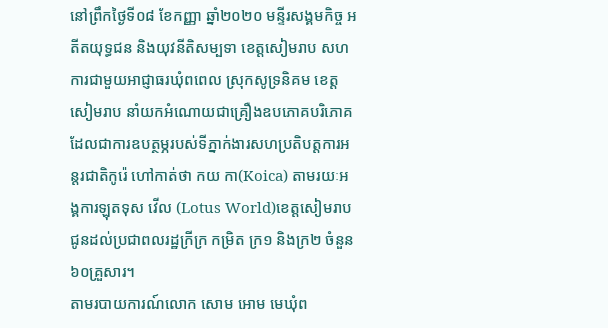នៅព្រឹកថ្ងៃទី០៨ ខែកញ្ញា ឆ្នាំ២០២០ មន្ទីរសង្គមកិច្ច អតីតយុទ្ធជន និងយុវនីតិសម្បទា ខេត្តសៀមរាប សហការជាមួយអាជ្ញាធរឃុំពពេល ស្រុកសូទ្រនិគម ខេត្តសៀមរាប នាំយកអំណោយជាគ្រឿងឧបភោគបរិភោគ ដែលជាការឧបត្ថម្ភរបស់ទីភ្នាក់ងារសហប្រតិបត្តការអន្តរជាតិកូរ៉េ ហៅកាត់ថា កយ កា(Koica) តាមរយៈអង្គការឡុតទុស វើល (Lotus World)ខេត្តសៀមរាប ជូនដល់ប្រជាពលរដ្ឋក្រីក្រ កម្រិត ក្រ១ និងក្រ២ ចំនួន៦០គ្រួសារ។
តាមរបាយការណ៍លោក សោម អោម មេឃុំព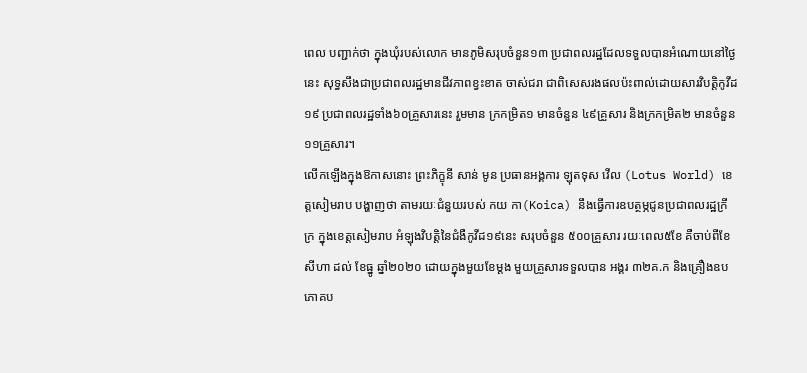ពេល បញ្ជាក់ថា ក្នុងឃុំរបស់លោក មានភូមិសរុបចំនួន១៣ ប្រជាពលរដ្ឋដែលទទួលបានអំណោយនៅថ្ងៃនេះ សុទ្ធសឹងជាប្រជាពលរដ្ឋមានជីវភាពខ្វះខាត ចាស់ជរា ជាពិសេសរងផលប៉ះពាល់ដោយសារវិបត្តិកូវីដ១៩ ប្រជាពលរដ្ឋទាំង៦០គ្រួសារនេះ រួមមាន ក្រកម្រិត១ មានចំនួន ៤៩គ្រួសារ និងក្រកម្រិត២ មានចំនួន ១១គ្រួសារ។
លើកឡើងក្នុងឱកាសនោះ ព្រះភិក្ខុនី សាន់ មូន ប្រធានអង្គការ ឡុតទុស វើល (Lotus World) ខេត្តសៀមរាប បង្ហាញថា តាមរយៈជំនួយរបស់ កយ កា(Koica) នឹងធ្វើការឧបត្ថម្ភជូនប្រជាពលរដ្ឋក្រីក្រ ក្នុងខេត្តសៀមរាប អំឡុងវិបត្តិនៃជំងឺកូវីដ១៩នេះ សរុបចំនួន ៥០០គ្រួសារ រយៈពេល៥ខែ គឺចាប់ពីខែសីហា ដល់ ខែធ្នូ ឆ្នាំ២០២០ ដោយក្នុងមួយខែម្ដង មួយគ្រួសារទទួលបាន អង្គរ ៣២គ.ក និងគ្រឿងឧបភោគប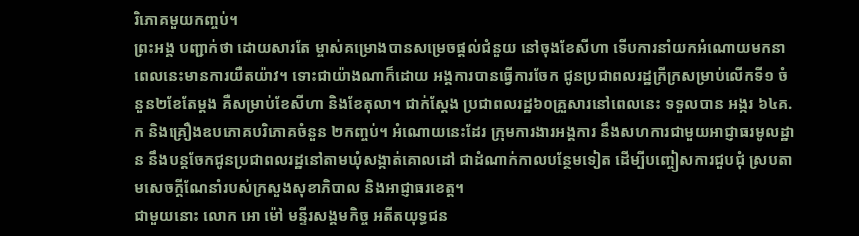រិភោគមួយកញ្ចប់។
ព្រះអង្គ បញ្ជាក់ថា ដោយសារតែ ម្ចាស់គម្រោងបានសម្រេចផ្ដល់ជំនួយ នៅចុងខែសីហា ទើបការនាំយកអំណោយមកនាពេលនេះមានការយឺតយ៉ាវ។ ទោះជាយ៉ាងណាក៏ដោយ អង្គការបានធ្វើការចែក ជូនប្រជាពលរដ្ឋក្រីក្រសម្រាប់លើកទី១ ចំនួន២ខែតែម្ដង គឺសម្រាប់ខែសីហា និងខែតុលា។ ជាក់ស្ដែង ប្រជាពលរដ្ឋ៦០គ្រួសារនៅពេលនេះ ទទួលបាន អង្ករ ៦៤គ.ក និងគ្រឿងឧបភោគបរិភោគចំនួន ២កញ្ចប់។ អំណោយនេះដែរ ក្រុមការងារអង្គការ នឹងសហការជាមួយអាជ្ញាធរមូលដ្ឋាន នឹងបន្តចែកជូនប្រជាពលរដ្ឋនៅតាមឃុំសង្កាត់គោលដៅ ជាដំណាក់កាលបន្ថែមទៀត ដើម្បីបញ្ចៀសការជួបជុំ ស្របតាមសេចក្ដីណែនាំរបស់ក្រសួងសុខាភិបាល និងអាជ្ញាធរខេត្ត។
ជាមួយនោះ លោក អោ ម៉ៅ មន្ទីរសង្គមកិច្ច អតីតយុទ្ធជន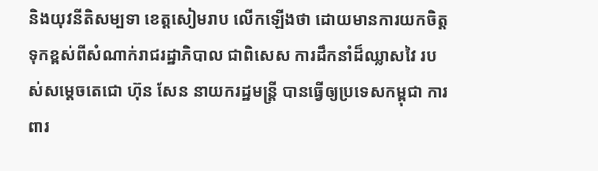និងយុវនីតិសម្បទា ខេត្តសៀមរាប លើកឡើងថា ដោយមានការយកចិត្តទុកខ្ពស់ពីសំណាក់រាជរដ្ឋាភិបាល ជាពិសេស ការដឹកនាំដ៏ឈ្លាសវៃ របស់សម្តេចតេជោ ហ៊ុន សែន នាយករដ្ឋមន្ត្រី បានធ្វើឲ្យប្រទេសកម្ពុជា ការពារ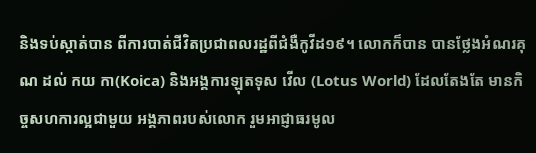និងទប់ស្កាត់បាន ពីការបាត់ជីវិតប្រជាពលរដ្ឋពីជំងឺកូវីដ១៩។ លោកក៏បាន បានថ្លែងអំណរគុណ ដល់ កយ កា(Koica) និងអង្គការឡុតទុស វើល (Lotus World) ដែលតែងតែ មានកិច្ចសហការល្អជាមួយ អង្គភាពរបស់លោក រួមអាជ្ញាធរមូល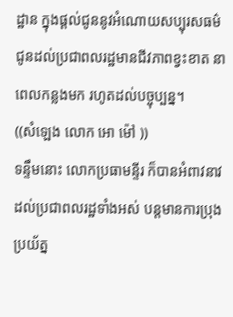ដ្ឋាន ក្នុងផ្ដល់ជូននូវអំណោយសប្បុរសធម៌ជូនដល់ប្រជាពលរដ្ឋមានជីវភាពខ្វះខាត នាពេលកន្លងមក រហូតដល់បច្ចុប្បន្ន។
((សំឡេង លោក អោ ម៉ៅ ))
ទន្ទឹមនោះ លោកប្រធាមន្ទីរ ក៏បានអំពាវនាវដល់ប្រជាពលរដ្ឋទាំងអស់ បន្តមានការប្រុងប្រយ័ត្ន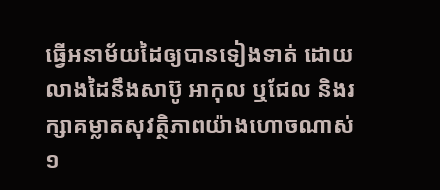ធ្វើអនាម័យដៃឲ្យបានទៀងទាត់ ដោយលាងដៃនឹងសាប៊ូ អាកុល ឬជែល និងរក្សាគម្លាតសុវត្ថិភាពយ៉ាងហោចណាស់ ១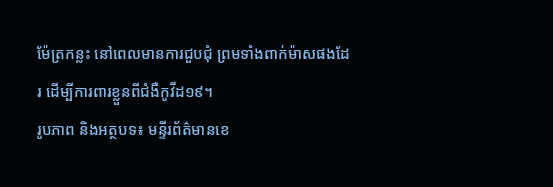ម៉ែត្រកន្លះ នៅពេលមានការជួបជុំ ព្រមទាំងពាក់ម៉ាសផងដែរ ដើម្បីការពារខ្លួនពីជំងឺកូវីដ១៩។
រូបភាព និងអត្ថបទ៖ មន្ទីរព័ត៌មានខេ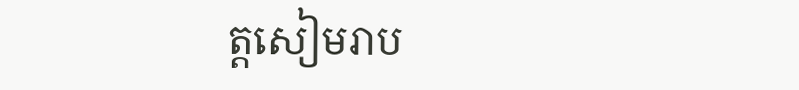ត្តសៀមរាប